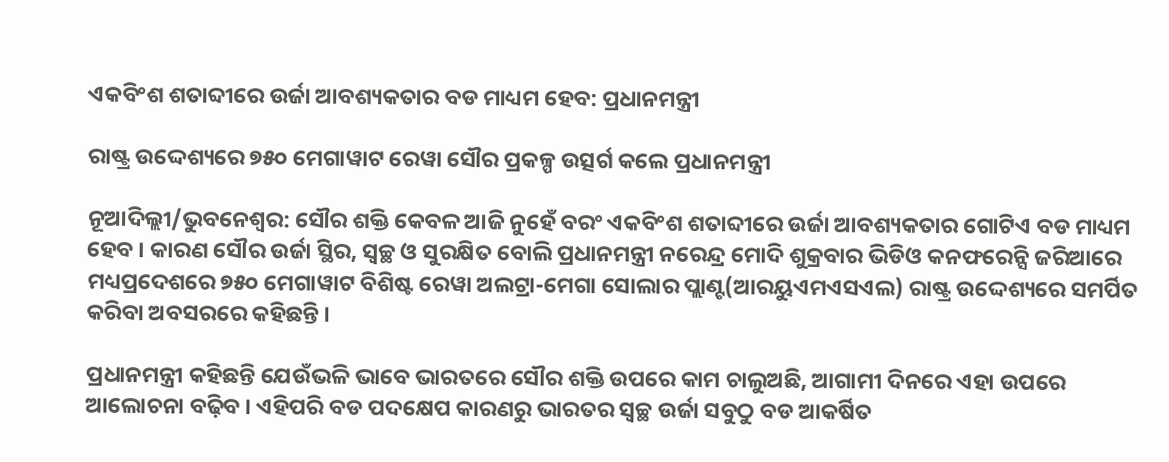ଏକବିଂଶ ଶତାବ୍ଦୀରେ ଉର୍ଜା ଆବଶ୍ୟକତାର ବଡ ମାଧ୍ୟମ ହେବ: ପ୍ରଧାନମନ୍ତ୍ରୀ

ରାଷ୍ଟ୍ର ଉଦ୍ଦେଶ୍ୟରେ ୭୫୦ ମେଗାୱାଟ ରେୱା ସୌର ପ୍ରକଳ୍ପ ଉତ୍ସର୍ଗ କଲେ ପ୍ରଧାନମନ୍ତ୍ରୀ

ନୂଆଦିଲ୍ଲୀ/ଭୁବନେଶ୍ୱର: ସୌର ଶକ୍ତି କେବଳ ଆଜି ନୁହେଁ ବରଂ ଏକବିଂଶ ଶତାବ୍ଦୀରେ ଉର୍ଜା ଆବଶ୍ୟକତାର ଗୋଟିଏ ବଡ ମାଧ୍ୟମ ହେବ । କାରଣ ସୌର ଉର୍ଜା ସ୍ଥିର, ସ୍ୱଚ୍ଛ ଓ ସୁରକ୍ଷିତ ବୋଲି ପ୍ରଧାନମନ୍ତ୍ରୀ ନରେନ୍ଦ୍ର ମୋଦି ଶୁକ୍ରବାର ଭିଡିଓ କନଫରେନ୍ସି ଜରିଆରେ ମଧ୍ୟପ୍ରଦେଶରେ ୭୫୦ ମେଗାୱାଟ ବିଶିଷ୍ଟ ରେୱା ଅଲଟ୍ରା-ମେଗା ସୋଲାର ପ୍ଲାଣ୍ଟ(ଆରୟୁଏମଏସଏଲ) ରାଷ୍ଟ୍ର ଉଦ୍ଦେଶ୍ୟରେ ସମର୍ପିତ କରିବା ଅବସରରେ କହିଛନ୍ତି ।

ପ୍ରଧାନମନ୍ତ୍ରୀ କହିଛନ୍ତି ଯେଉଁଭଳି ଭାବେ ଭାରତରେ ସୌର ଶକ୍ତି ଉପରେ କାମ ଚାଲୁଅଛି, ଆଗାମୀ ଦିନରେ ଏହା ଉପରେ ଆଲୋଚନା ବଢ଼ିବ । ଏହିପରି ବଡ ପଦକ୍ଷେପ କାରଣରୁ ଭାରତର ସ୍ୱଚ୍ଛ ଉର୍ଜା ସବୁଠୁ ବଡ ଆକର୍ଷିତ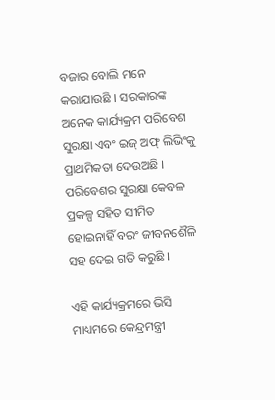ବଜାର ବୋଲି ମନେ କରାଯାଉଛି । ସରକାରଙ୍କ ଅନେକ କାର୍ଯ୍ୟକ୍ରମ ପରିବେଶ ସୁରକ୍ଷା ଏବଂ ଇଜ୍ ଅଫ୍ ଲିଭିଂକୁ ପ୍ରାଥମିକତା ଦେଉଅଛି । ପରିବେଶର ସୁରକ୍ଷା କେବଳ ପ୍ରକଳ୍ପ ସହିତ ସୀମିତ ହୋଇନାହିଁ ବରଂ ଜୀବନଶୈଳି ସହ ଦେଇ ଗତି କରୁଛି ।

ଏହି କାର୍ଯ୍ୟକ୍ରମରେ ଭିସି ମାଧ୍ୟମରେ କେନ୍ଦ୍ରମନ୍ତ୍ରୀ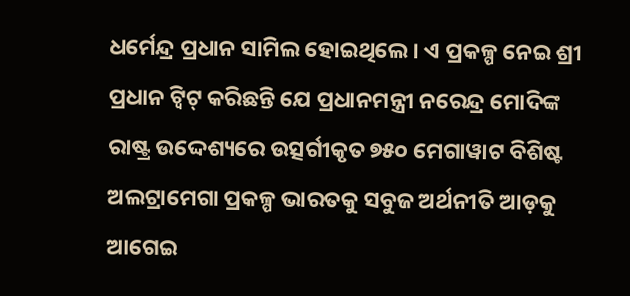ଧର୍ମେନ୍ଦ୍ର ପ୍ରଧାନ ସାମିଲ ହୋଇଥିଲେ । ଏ ପ୍ରକଳ୍ପ ନେଇ ଶ୍ରୀ ପ୍ରଧାନ ଟ୍ୱିଟ୍ କରିଛନ୍ତି ଯେ ପ୍ରଧାନମନ୍ତ୍ରୀ ନରେନ୍ଦ୍ର ମୋଦିଙ୍କ ରାଷ୍ଟ୍ର ଉଦ୍ଦେଶ୍ୟରେ ଉତ୍ସର୍ଗୀକୃତ ୭୫୦ ମେଗାୱାଟ ବିଶିଷ୍ଟ ଅଲଟ୍ରାମେଗା ପ୍ରକଳ୍ପ ଭାରତକୁ ସବୁଜ ଅର୍ଥନୀତି ଆଡ଼କୁ ଆଗେଇ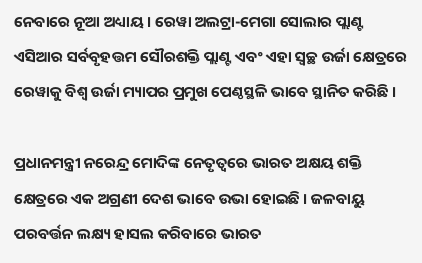ନେବାରେ ନୂଆ ଅଧ୍ୟାୟ । ରେୱା ଅଲଟ୍ରା-ମେଗା ସୋଲାର ପ୍ଲାଣ୍ଟ ଏସିଆର ସର୍ବବୃହତ୍ତମ ସୌରଶକ୍ତି ପ୍ଲାଣ୍ଟ ଏବଂ ଏହା ସ୍ୱଚ୍ଛ ଉର୍ଜା କ୍ଷେତ୍ରରେ ରେୱାକୁ ବିଶ୍ୱ ଉର୍ଜା ମ୍ୟାପର ପ୍ରମୁଖ ପେଣ୍ଠସ୍ଥଳି ଭାବେ ସ୍ଥାନିତ କରିଛି ।

ପ୍ରଧାନମନ୍ତ୍ରୀ ନରେନ୍ଦ୍ର ମୋଦିଙ୍କ ନେତୃତ୍ୱରେ ଭାରତ ଅକ୍ଷୟ ଶକ୍ତି କ୍ଷେତ୍ରରେ ଏକ ଅଗ୍ରଣୀ ଦେଶ ଭାବେ ଉଭା ହୋଇଛି । ଜଳବାୟୁ ପରବର୍ତ୍ତନ ଲକ୍ଷ୍ୟ ହାସଲ କରିବାରେ ଭାରତ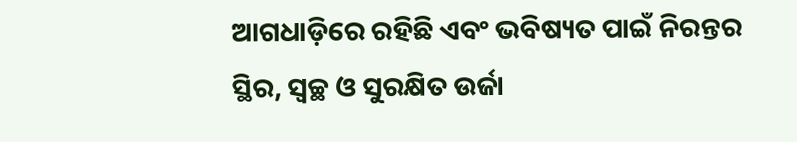ଆଗଧାଡ଼ିରେ ରହିଛି ଏବଂ ଭବିଷ୍ୟତ ପାଇଁ ନିରନ୍ତର ସ୍ଥିର, ସ୍ୱଚ୍ଛ ଓ ସୁରକ୍ଷିତ ଉର୍ଜା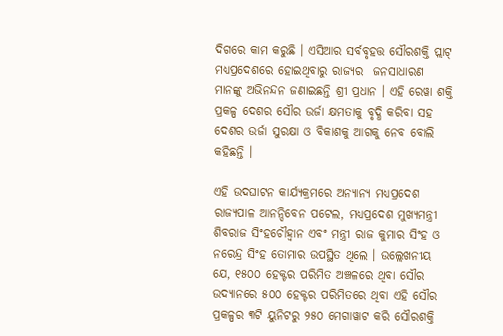ଦିଗରେ କାମ କରୁଛି । ଏସିଆର ସର୍ବବୃହତ୍ତ ସୌରଶକ୍ତି ପ୍ଲାଟ୍ ମଧ୍ୟପ୍ରଦେଶରେ ହୋଇଥିବାରୁ ରାଜ୍ୟର  ଜନସାଧାରଣ ମାନଙ୍କୁ ଅଭିନନ୍ଦନ ଜଣାଇଛନ୍ତି ଶ୍ରୀ ପ୍ରଧାନ । ଏହି ରେୱା ଶକ୍ତି ପ୍ରକଳ୍ପ ଦେଶର ସୌର ଉର୍ଜା କ୍ଷମତାକୁ ବୃଦ୍ଧି କରିବା ସହ ଦେଶର ଉର୍ଜା ସୁରକ୍ଷା ଓ ବିକାଶକୁ ଆଗକୁ ନେବ ବୋଲି କହିଛନ୍ତି ।

ଏହି ଉଦଘାଟନ କାର୍ଯ୍ୟକ୍ରମରେ ଅନ୍ୟାନ୍ୟ ମଧ୍ୟପ୍ରଦେଶ ରାଜ୍ୟପାଳ ଆନନ୍ଦିବେନ ପଟେଲ, ମଧ୍ୟପ୍ରଦେଶ ମୁଖ୍ୟମନ୍ତ୍ରୀ ଶିବରାଜ ସିଂହଚୌହ୍ୱାନ ଏବଂ ମନ୍ତ୍ରୀ ରାଜ କୁମାର ସିଂହ ଓ ନରେନ୍ଦ୍ର ସିଂହ ତୋମାର ଉପସ୍ଥିତ ଥିଲେ । ଉଲ୍ଲେଖନୀୟ ଯେ, ୧୫୦୦ ହେକ୍ଟର ପରିମିତ ଅଞ୍ଚଳରେ ଥିବା ସୌର ଉଦ୍ୟାନରେ ୫୦୦ ହେକ୍ଟର ପରିମିତରେ ଥିବା ଏହି ସୌର ପ୍ରକଳ୍ପର ୩ଟି ୟୁନିଟରୁ ୨୫୦ ମେଗାୱାଟ କରି ସୌରଶକ୍ତି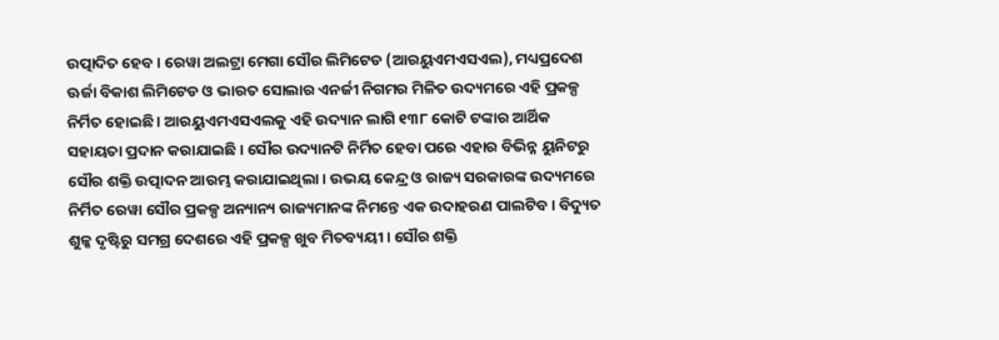ଉତ୍ପାଦିତ ହେବ । ରେୱା ଅଲଟ୍ରା ମେଗା ସୌର ଲିମିଟେଡ (ଆରୟୁଏମଏସଏଲ), ମଧ୍ୟପ୍ରଦେଶ ଊର୍ଜା ବିକାଶ ଲିମିଟେଡ ଓ ଭାରତ ସୋଲାର ଏନର୍ଜୀ ନିଗମର ମିଳିତ ଉଦ୍ୟମରେ ଏହି ପ୍ରକଳ୍ପ ନିର୍ମିତ ହୋଇଛି । ଆରୟୁଏମଏସଏଲକୁ ଏହି ଉଦ୍ୟାନ ଲାଗି ୧୩୮ କୋଟି ଟଙ୍କାର ଆର୍ଥିକ  ସହାୟତା ପ୍ରଦାନ କରାଯାଇଛି । ସୌର ଉଦ୍ୟାନଟି ନିର୍ମିତ ହେବା ପରେ ଏହାର ବିଭିନ୍ନ ୟୁନିଟରୁ ସୌର ଶକ୍ତି ଉତ୍ପାଦନ ଆରମ୍ଭ କରାଯାଇଥିଲା । ଉଭୟ କେନ୍ଦ୍ର ଓ ରାଜ୍ୟ ସରକାରଙ୍କ ଉଦ୍ୟମରେ ନିର୍ମିତ ରେୱା ସୌର ପ୍ରକଳ୍ପ ଅନ୍ୟାନ୍ୟ ରାଜ୍ୟମାନଙ୍କ ନିମନ୍ତେ ଏକ ଉଦାହରଣ ପାଲଟିବ । ବିଦ୍ୟୁତ ଶୁଳ୍କ ଦୃଷ୍ଟିରୁ ସମଗ୍ର ଦେଶରେ ଏହି ପ୍ରକଳ୍ପ ଖୁବ ମିତବ୍ୟୟୀ । ସୌର ଶକ୍ତି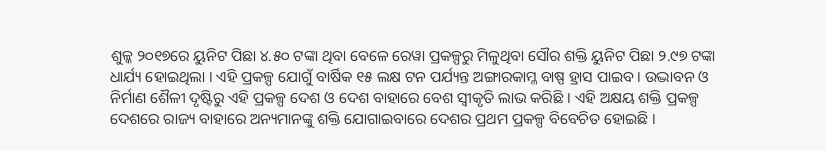ଶୁଳ୍କ ୨୦୧୭ରେ ୟୁନିଟ ପିଛା ୪.୫୦ ଟଙ୍କା ଥିବା ବେଳେ ରେୱା ପ୍ରକଳ୍ପରୁ ମିଳୁଥିବା ସୌର ଶକ୍ତି ୟୁନିଟ ପିଛା ୨.୯୭ ଟଙ୍କା ଧାର୍ଯ୍ୟ ହୋଇଥିଲା । ଏହି ପ୍ରକଳ୍ପ ଯୋଗୁଁ ବାର୍ଷିକ ୧୫ ଲକ୍ଷ ଟନ ପର୍ଯ୍ୟନ୍ତ ଅଙ୍ଗାରକାମ୍ଳ ବାଷ୍ପ ହ୍ରାସ ପାଇବ । ଉଦ୍ଭାବନ ଓ ନିର୍ମାଣ ଶୈଳୀ ଦୃଷ୍ଟିରୁ ଏହି ପ୍ରକଳ୍ପ ଦେଶ ଓ ଦେଶ ବାହାରେ ବେଶ ସ୍ୱୀକୃତି ଲାଭ କରିଛି । ଏହି ଅକ୍ଷୟ ଶକ୍ତି ପ୍ରକଳ୍ପ ଦେଶରେ ରାଜ୍ୟ ବାହାରେ ଅନ୍ୟମାନଙ୍କୁ ଶକ୍ତି ଯୋଗାଇବାରେ ଦେଶର ପ୍ରଥମ ପ୍ରକଳ୍ପ ବିବେଚିତ ହୋଇଛି ।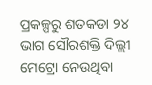ପ୍ରକଳ୍ପରୁ ଶତକଡା ୨୪ ଭାଗ ସୌରଶକ୍ତି ଦିଲ୍ଲୀ ମେଟ୍ରୋ ନେଉଥିବା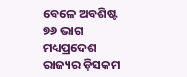ବେଳେ ଅବଶିଷ୍ଟ ୭୬ ଭାଗ ମଧ୍ୟପ୍ରଦେଶ ରାଜ୍ୟର ଡ଼ିସକମ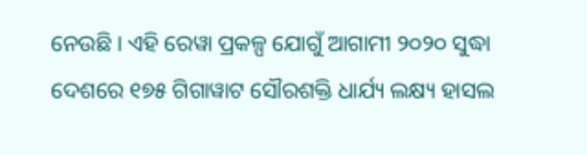ନେଉଛି । ଏହି ରେୱା ପ୍ରକଳ୍ପ ଯୋଗୁଁ ଆଗାମୀ ୨୦୨୦ ସୁଦ୍ଧା ଦେଶରେ ୧୭୫ ଗିଗାୱାଟ ସୌରଶକ୍ତି ଧାର୍ଯ୍ୟ ଲକ୍ଷ୍ୟ ହାସଲ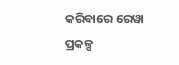କରିବାରେ ରେୱା ପ୍ରକଳ୍ପ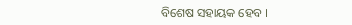ବିଶେଷ ସହାୟକ ହେବ ।